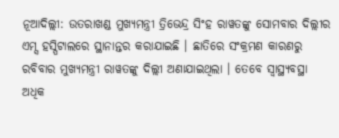ନୂଆଦିଲ୍ଲୀ: ଉତରାଖଣ୍ଡ ମୁଖ୍ୟମନ୍ତ୍ରୀ ତ୍ରିଭେନ୍ଦ୍ର ସିଂହ ରାୱତଙ୍କୁ ସୋମବାର ଦିଲ୍ଲୀର ଏମ୍ସ ହସ୍ପିଟାଲରେ ସ୍ଥାନାନ୍ତର କରାଯାଇଛି । ଛାତିରେ ସଂକ୍ରମଣ କାରଣରୁ ରବିବାର ମୁଖ୍ୟମନ୍ତ୍ରୀ ରାୱତଙ୍କୁ ଦିଲ୍ଲୀ ଅଣାଯାଇଥିଲା । ତେବେ ସ୍ୱାସ୍ଥ୍ୟବସ୍ଥା ଅଧିକ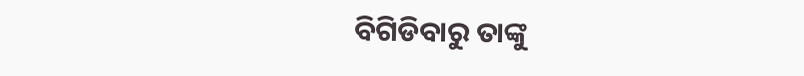ବିଗିଡିବାରୁ ତାଙ୍କୁ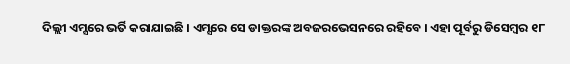ଦିଲ୍ଲୀ ଏମ୍ସରେ ଭର୍ତି କରାଯାଇଛି । ଏମ୍ସରେ ସେ ଡାକ୍ତରଙ୍କ ଅବଜରଭେସନରେ ରହିବେ । ଏହା ପୂର୍ବରୁ ଡିସେମ୍ବର ୧୮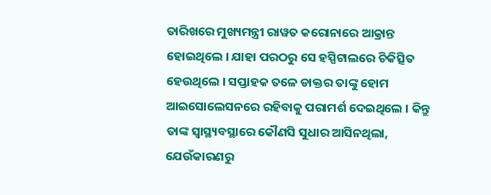ତାରିଖରେ ମୁଖ୍ୟମନ୍ତ୍ରୀ ରାୱତ କରୋନାରେ ଆକ୍ରାନ୍ତ ହୋଇଥିଲେ । ଯାହା ପରଠରୁ ସେ ହସ୍ପିଟାଲରେ ଚିକିତ୍ସିତ ହେଉଥିଲେ । ସପ୍ତାହକ ତଳେ ଡାକ୍ତର ତାଙ୍କୁ ହୋମ ଆଇସୋଲେସନରେ ରହିବାକୁ ପରାମର୍ଶ ଦେଇଥିଲେ । କିନ୍ତୁ ତାଙ୍କ ସ୍ୱାସ୍ଥ୍ୟବସ୍ଥାରେ କୌଣସି ସୁଧାର ଆସିନଥିଲା, ଯେଉଁକାରଣରୁ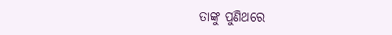ତାଙ୍କୁ ପୁଣିଥରେ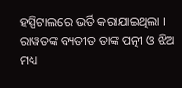ହସ୍ପିଟାଲରେ ଭର୍ତି କରାଯାଇଥିଲା । ରାୱତଙ୍କ ବ୍ୟତୀତ ତାଙ୍କ ପତ୍ନୀ ଓ ଝିଅ ମଧ୍ୟ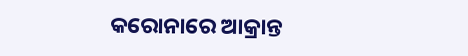କରୋନାରେ ଆକ୍ରାନ୍ତ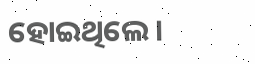ହୋଇଥିଲେ ।